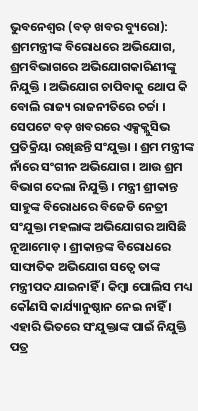ଭୁବନେଶ୍ୱର (ବଡ଼ ଖବର ବ୍ୟୁରୋ): ଶ୍ରମମନ୍ତ୍ରୀଙ୍କ ବିରୋଧରେ ଅଭିଯୋଗ, ଶ୍ରମବିଭାଗରେ ଅଭିଯୋଗକାରିଣୀଙ୍କୁ ନିଯୁକ୍ତି । ଅଭିଯୋଗ ଚାପିବାକୁ ଥୋପ କି ବୋଲି ରାଜ୍ୟ ରାଜନୀତିରେ ଚର୍ଚ୍ଚା । ସେପଟେ ବଡ଼ ଖବରରେ ଏକ୍ସକ୍ଲୁସିଭ ପ୍ରତିକ୍ରିୟା ରଖିଛନ୍ତି ସଂଯୁକ୍ତା । ଶ୍ରମ ମନ୍ତ୍ରୀଙ୍କ ନାଁରେ ସଂଗୀନ ଅଭିଯୋଗ । ଆଉ ଶ୍ରମ ବିଭାଗ ଦେଲା ନିଯୁକ୍ତି । ମନ୍ତ୍ରୀ ଶ୍ରୀକାନ୍ତ ସାହୁଙ୍କ ବିରୋଧରେ ବିଜେଡି ନେତ୍ରୀ ସଂଯୁକ୍ତା ମହଲାଙ୍କ ଅଭିଯୋଗର ଆସିଛି ନୂଆମୋଡ଼ । ଶ୍ରୀକାନ୍ତଙ୍କ ବିରୋଧରେ ସାଙ୍ଘାତିକ ଅଭିଯୋଗ ସତ୍ୱେ ତାଙ୍କ ମନ୍ତ୍ରୀପଦ ଯାଇନାହିଁ । କିମ୍ବା ପୋଲିସ ମଧ୍ୟ କୌଣସି କାର୍ଯ୍ୟାନୁଷ୍ଠାନ ନେଇ ନାହିଁ । ଏହାରି ଭିତରେ ସଂଯୁକ୍ତାଙ୍କ ପାଇଁ ନିଯୁକ୍ତି ପତ୍ର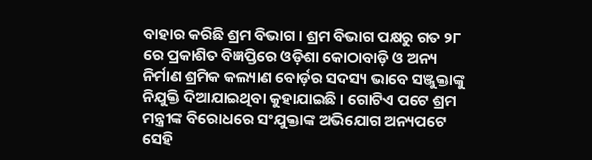ବାହାର କରିଛି ଶ୍ରମ ବିଭାଗ । ଶ୍ରମ ବିଭାଗ ପକ୍ଷରୁ ଗତ ୨୮ ରେ ପ୍ରକାଶିତ ବିଜ୍ଞପ୍ତିରେ ଓଡ଼ିଶା କୋଠାବାଡ଼ି ଓ ଅନ୍ୟ ନିର୍ମାଣ ଶ୍ରମିକ କଲ୍ୟାଣ ବୋର୍ଡ଼ର ସଦସ୍ୟ ଭାବେ ସଞ୍ଜୁକ୍ତାଙ୍କୁ ନିଯୁକ୍ତି ଦିଆଯାଇଥିବା କୁହାଯାଇଛି । ଗୋଟିଏ ପଟେ ଶ୍ରମ ମନ୍ତ୍ରୀଙ୍କ ବିରୋଧରେ ସଂଯୁକ୍ତାଙ୍କ ଅଭିଯୋଗ ଅନ୍ୟପଟେ ସେହି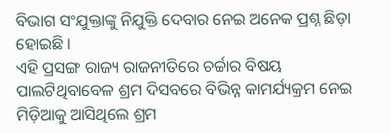ବିଭାଗ ସଂଯୁକ୍ତାଙ୍କୁ ନିଯୁକ୍ତି ଦେବାର ନେଇ ଅନେକ ପ୍ରଶ୍ନ ଛିଡ଼ା ହୋଇଛି ।
ଏହି ପ୍ରସଙ୍ଗ ରାଜ୍ୟ ରାଜନୀତିରେ ଚର୍ଚ୍ଚାର ବିଷୟ ପାଲଟିଥିବାବେଳ ଶ୍ରମ ଦିସବରେ ବିଭିନ୍ନ କାମର୍ଯ୍ୟକ୍ରମ ନେଇ ମିଡ଼ିଆକୁ ଆସିଥିଲେ ଶ୍ରମ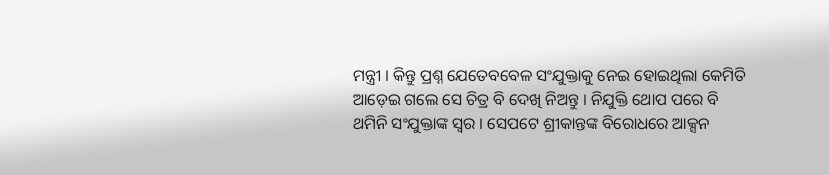ମନ୍ତ୍ରୀ । କିନ୍ତୁ ପ୍ରଶ୍ନ ଯେତେବବେଳ ସଂଯୁକ୍ତାକୁ ନେଇ ହୋଇଥିଲା କେମିତି ଆଡ଼େଇ ଗଲେ ସେ ଚିତ୍ର ବି ଦେଖି ନିଅନ୍ତୁ । ନିଯୁକ୍ତି ଥୋପ ପରେ ବି ଥମିନି ସଂଯୁକ୍ତାଙ୍କ ସ୍ୱର । ସେପଟେ ଶ୍ରୀକାନ୍ତଙ୍କ ବିରୋଧରେ ଆକ୍ସନ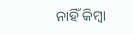ନାହିଁ କିମ୍ବା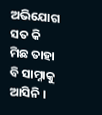ଅଭିଯୋଗ ସତ କି ମିଛ ତାହା ବି ସାମ୍ନାକୁ ଆସିନି ।